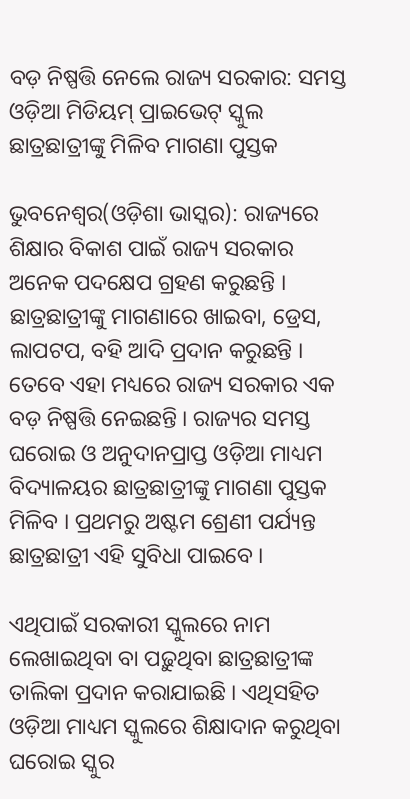ବଡ଼ ନିଷ୍ପତ୍ତି ନେଲେ ରାଜ୍ୟ ସରକାର: ସମସ୍ତ ଓଡ଼ିଆ ମିଡିୟମ୍ ପ୍ରାଇଭେଟ୍ ସ୍କୁଲ ଛାତ୍ରଛାତ୍ରୀଙ୍କୁ ମିଳିବ ମାଗଣା ପୁସ୍ତକ

ଭୁବନେଶ୍ୱର(ଓଡ଼ିଶା ଭାସ୍କର): ରାଜ୍ୟରେ ଶିକ୍ଷାର ବିକାଶ ପାଇଁ ରାଜ୍ୟ ସରକାର ଅନେକ ପଦକ୍ଷେପ ଗ୍ରହଣ କରୁଛନ୍ତି । ଛାତ୍ରଛାତ୍ରୀଙ୍କୁ ମାଗଣାରେ ଖାଇବା, ଡ୍ରେସ, ଲାପଟପ, ବହି ଆଦି ପ୍ରଦାନ କରୁଛନ୍ତି । ତେବେ ଏହା ମଧ୍ୟରେ ରାଜ୍ୟ ସରକାର ଏକ ବଡ଼ ନିଷ୍ପତ୍ତି ନେଇଛନ୍ତି । ରାଜ୍ୟର ସମସ୍ତ ଘରୋଇ ଓ ଅନୁଦାନପ୍ରାପ୍ତ ଓଡ଼ିଆ ମାଧ୍ୟମ ବିଦ୍ୟାଳୟର ଛାତ୍ରଛାତ୍ରୀଙ୍କୁ ମାଗଣା ପୁସ୍ତକ ମିଳିବ । ପ୍ରଥମରୁ ଅଷ୍ଟମ ଶ୍ରେଣୀ ପର୍ଯ୍ୟନ୍ତ ଛାତ୍ରଛାତ୍ରୀ ଏହି ସୁବିଧା ପାଇବେ ।

ଏଥିପାଇଁ ସରକାରୀ ସ୍କୁଲରେ ନାମ ଲେଖାଇଥିବା ବା ପଢ଼ୁଥିବା ଛାତ୍ରଛାତ୍ରୀଙ୍କ ତାଲିକା ପ୍ରଦାନ କରାଯାଇଛି । ଏଥିସହିତ ଓଡ଼ିଆ ମାଧ୍ୟମ ସ୍କୁଲରେ ଶିକ୍ଷାଦାନ କରୁଥିବା ଘରୋଇ ସ୍କୁର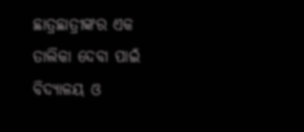ଛାତ୍ରଛାତ୍ରୀଙ୍କର ଏକ ତାଲିକା ଦେବା ପାଇଁ ବିଦ୍ୟାଳୟ ଓ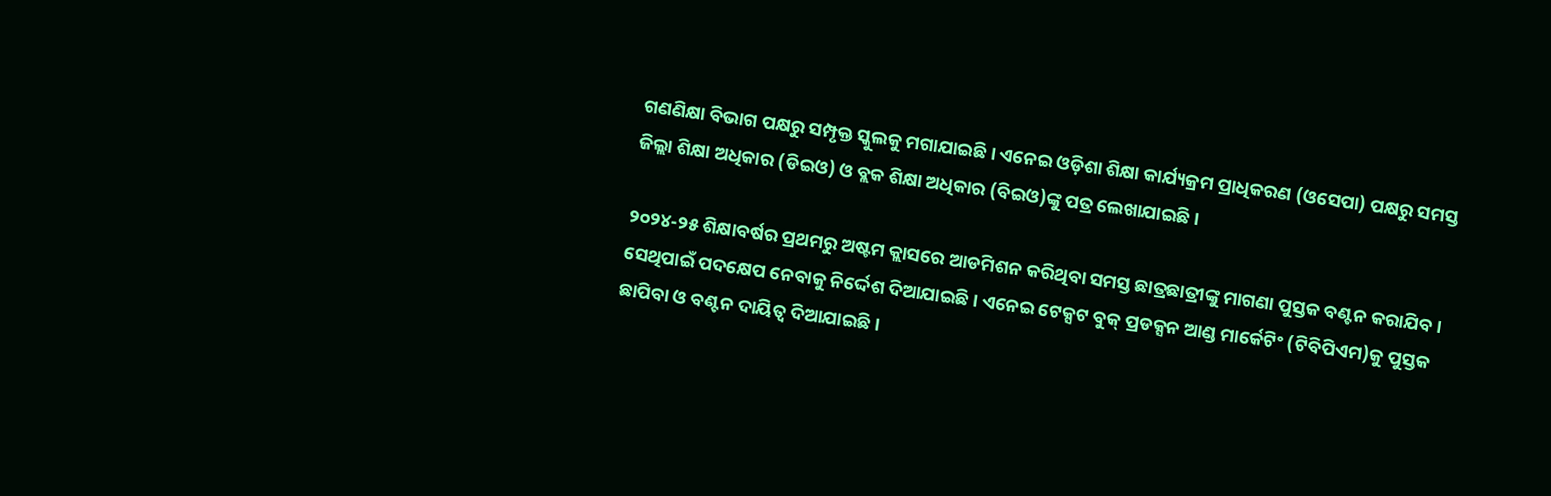ଗଣଣିକ୍ଷା ବିଭାଗ ପକ୍ଷରୁ ସମ୍ପୃକ୍ତ ସ୍କୁଲକୁ ମଗାଯାଇଛି । ଏନେଇ ଓଡ଼ିଶା ଶିକ୍ଷା କାର୍ଯ୍ୟକ୍ରମ ପ୍ରାଧିକରଣ (ଓସେପା) ପକ୍ଷରୁ ସମସ୍ତ ଜିଲ୍ଲା ଶିକ୍ଷା ଅଧିକାର (ଡିଇଓ) ଓ ବ୍ଲକ ଶିକ୍ଷା ଅଧିକାର (ବିଇଓ)ଙ୍କୁ ପତ୍ର ଲେଖାଯାଇଛି ।

୨୦୨୪-୨୫ ଶିକ୍ଷାବର୍ଷର ପ୍ରଥମରୁ ଅଷ୍ଟମ କ୍ଲାସରେ ଆଡମିଶନ କରିଥିବା ସମସ୍ତ ଛାତ୍ରଛାତ୍ରୀଙ୍କୁ ମାଗଣା ପୁସ୍ତକ ବଣ୍ଟନ କରାଯିବ । ସେଥିପାଇଁ ପଦକ୍ଷେପ ନେବାକୁ ନିର୍ଦ୍ଦେଶ ଦିଆଯାଇଛି । ଏନେଇ ଟେକ୍ସଟ ବୁକ୍ ପ୍ରଡକ୍ସନ ଆଣ୍ଡ ମାର୍କେଟିଂ (ଟିବିପିଏମ)କୁ ପୁସ୍ତକ ଛାପିବା ଓ ବଣ୍ଟନ ଦାୟିତ୍ୱ ଦିଆଯାଇଛି ।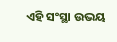ଏହି ସଂସ୍ଥା ଉଭୟ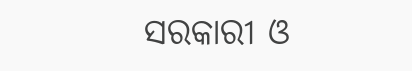ସରକାରୀ ଓ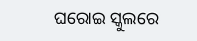ଘରୋଇ ସ୍କୁଲରେ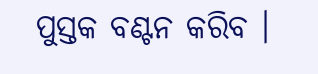ପୁସ୍ତକ ବଣ୍ଟନ କରିବ ।